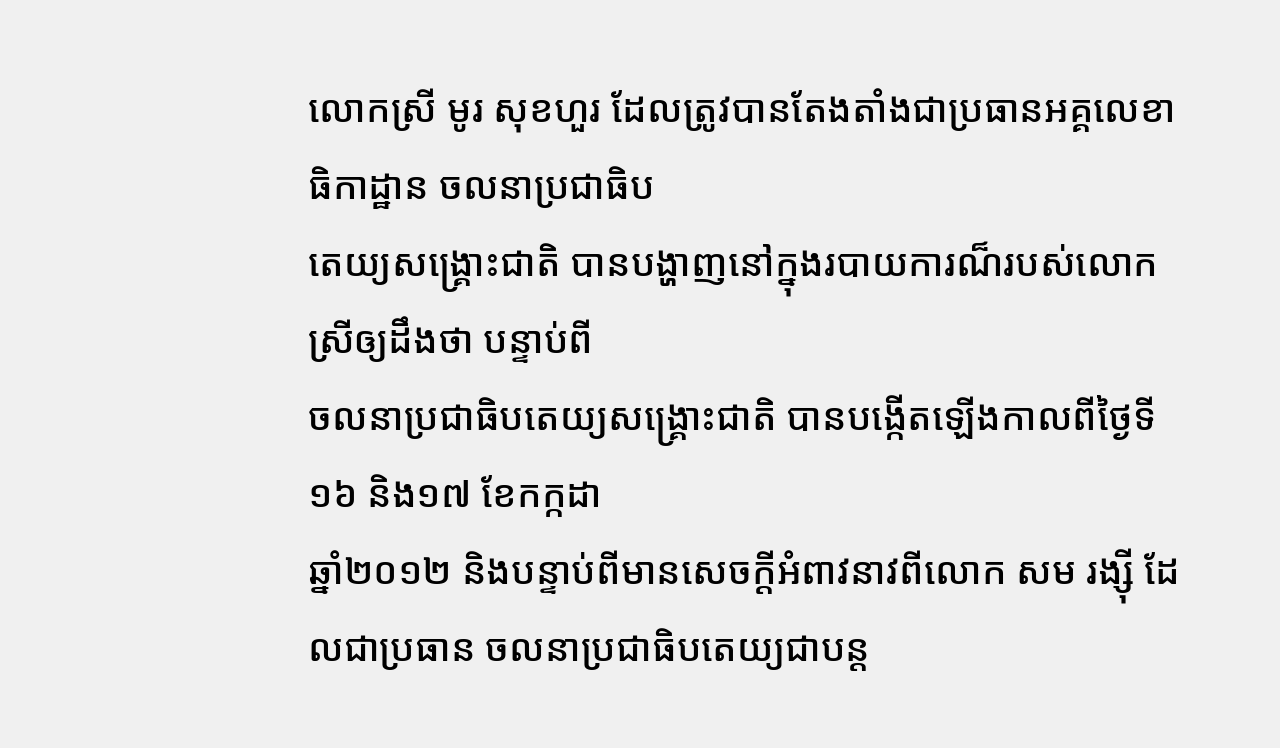លោកស្រី មូរ សុខហួរ ដែលត្រូវបានតែងតាំងជាប្រធានអគ្គលេខាធិកាដ្ឋាន ចលនាប្រជាធិប
តេយ្យសង្គ្រោះជាតិ បានបង្ហាញនៅក្នុងរបាយការណ៏របស់លោកស្រីឲ្យដឹងថា បន្ទាប់ពី
ចលនាប្រជាធិបតេយ្យសង្គ្រោះជាតិ បានបង្កើតឡើងកាលពីថ្ងៃទី១៦ និង១៧ ខែកក្កដា
ឆ្នាំ២០១២ និងបន្ទាប់ពីមានសេចក្តីអំពាវនាវពីលោក សម រង្ស៊ី ដែលជាប្រធាន ចលនាប្រជាធិបតេយ្យជាបន្ត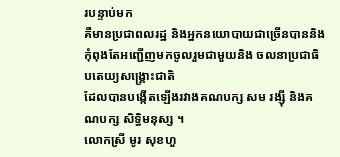របន្ទាប់មក
គឺមានប្រជាពលរដ្ឋ និងអ្នកនយោបាយជាច្រើនបាននិងកុំពុងតែអញ្ជើញមកចូលរួមជាមួយនិង ចលនាប្រជាធិបតេយ្យសង្គ្រោះជាតិ
ដែលបានបង្កើតឡើងរវាងគណបក្ស សម រង្ស៊ី និងគណបក្ស សិទ្ធិមនុស្ស ។
លោកស្រី មូរ សុខហួ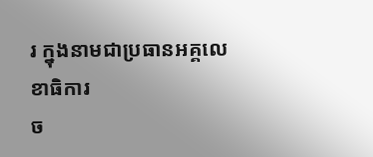រ ក្នុងនាមជាប្រធានអគ្គលេខាធិការ
ច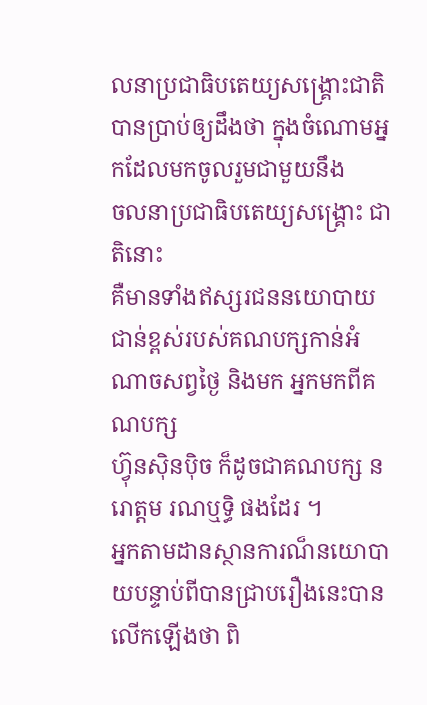លនាប្រជាធិបតេយ្យសង្គ្រោះជាតិ
បានប្រាប់ឲ្យដឹងថា ក្នុងចំណោមអ្នកដែលមកចូលរួមជាមួយនឹង
ចលនាប្រជាធិបតេយ្យសង្គ្រោះ ជាតិនោះ
គឺមានទាំងឥស្សរជននយោបាយជាន់ខ្ពស់របស់គណបក្សកាន់អំណាចសព្វថ្ងៃ និងមក អ្នកមកពីគណបក្ស
ហ៊្វុនស៊ិនប៉ិច ក៏ដូចជាគណបក្ស នរោត្តម រណឬទ្ធិ ផងដែរ ។
អ្នកតាមដានស្ថានការណ៏នយោបាយបន្ទាប់ពីបានជ្រាបរឿងនេះបានលើកឡើងថា ពិ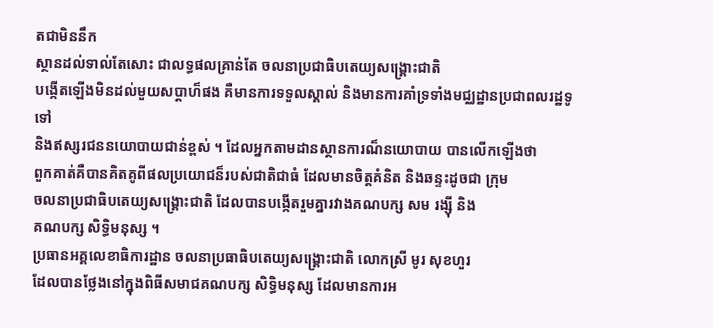តជាមិននឹក
ស្ថានដល់ទាល់តែសោះ ជាលទ្ធផលគ្រាន់តែ ចលនាប្រជាធិបតេយ្យសង្គ្រោះជាតិ
បង្កើតឡើងមិនដល់មួយសប្តាហ៏ផង គឺមានការទទួលស្គាល់ និងមានការគាំទ្រទាំងមជ្ឈដ្ឋានប្រជាពលរដ្ឋទូទៅ
និងឥស្សរជននយោបាយជាន់ខ្ពស់ ។ ដែលអ្នកតាមដានស្ថានការណ៏នយោបាយ បានលើកឡើងថា
ពួកគាត់គឺបានគិតគូពីផលប្រយោជន៏របស់ជាតិជាធំ ដែលមានចិត្តគំនិត និងឆន្ទះដូចជា ក្រុម
ចលនាប្រជាធិបតេយ្យសង្គ្រោះជាតិ ដែលបានបង្កើតរួមគ្នារវាងគណបក្ស សម រង្ស៊ី និង
គណបក្ស សិទ្ធិមនុស្ស ។
ប្រធានអគ្គលេខាធិការដ្ឋាន ចលនាប្រធាធិបតេយ្យសង្គ្រោះជាតិ លោកស្រី មូរ សុខហួរ
ដែលបានថ្លែងនៅក្នុងពិធីសមាជគណបក្ស សិទ្ធិមនុស្ស ដែលមានការអ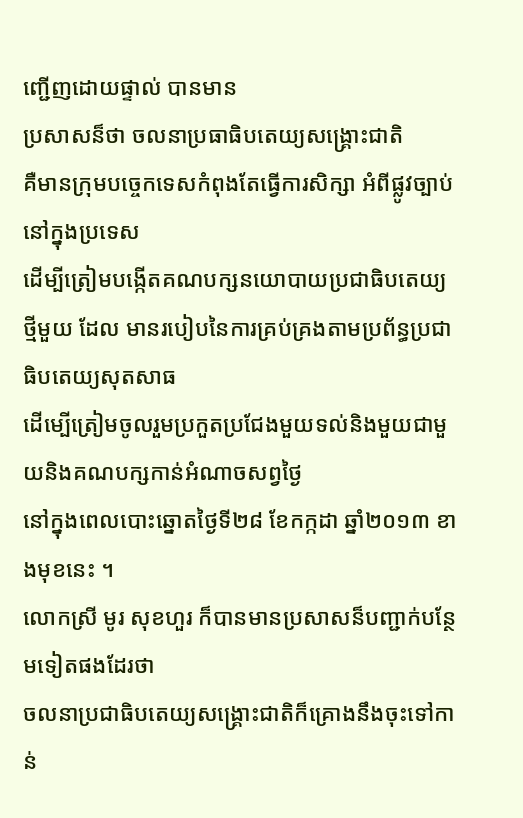ញ្ជើញដោយផ្ទាល់ បានមាន
ប្រសាសន៏ថា ចលនាប្រធាធិបតេយ្យសង្គ្រោះជាតិ
គឺមានក្រុមបច្ចេកទេសកំពុងតែធ្វើការសិក្សា អំពីផ្លូវច្បាប់នៅក្នុងប្រទេស
ដើម្បីត្រៀមបង្កើតគណបក្សនយោបាយប្រជាធិបតេយ្យថ្មីមួយ ដែល មានរបៀបនៃការគ្រប់គ្រងតាមប្រព័ន្ធប្រជាធិបតេយ្យសុតសាធ
ដើម្បើត្រៀមចូលរួមប្រកួតប្រជែងមួយទល់និងមួយជាមួយនិងគណបក្សកាន់អំណាចសព្វថ្ងៃ
នៅក្នុងពេលបោះឆ្នោតថ្ងៃទី២៨ ខែកក្កដា ឆ្នាំ២០១៣ ខាងមុខនេះ ។
លោកស្រី មូរ សុខហួរ ក៏បានមានប្រសាសន៏បញ្ជាក់បន្ថែមទៀតផងដែរថា
ចលនាប្រជាធិបតេយ្យសង្គ្រោះជាតិក៏គ្រោងនឹងចុះទៅកាន់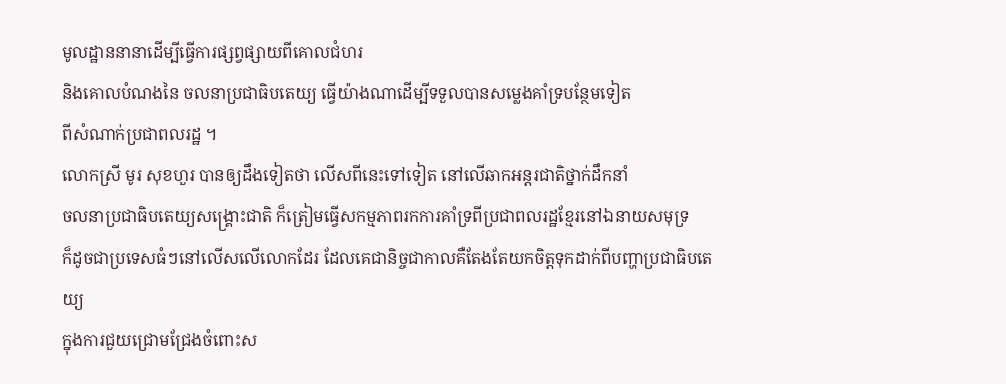មូលដ្ឋាននានាដើម្បីធ្វើការផ្សព្វផ្សាយពីគោលជំហរ
និងគោលបំណងនៃ ចលនាប្រជាធិបតេយ្យ ធ្វើយ៉ាងណាដើម្បីទទួលបានសម្លេងគាំទ្របន្ថែមទៀត
ពីសំណាក់ប្រជាពលរដ្ឋ ។
លោកស្រី មូរ សុខហួរ បានឲ្យដឹងទៀតថា លើសពីនេះទៅទៀត នៅលើឆាកអន្តរជាតិថ្នាក់ដឹកនាំ
ចលនាប្រជាធិបតេយ្យសង្គ្រោះជាតិ ក៏ត្រៀមធ្វើសកម្មភាពរកការគាំទ្រពីប្រជាពលរដ្ឋខ្មែរនៅឯនាយសមុទ្រ
ក៏ដូចជាប្រទេសធំៗនៅលើសលើលោកដែរ ដែលគេជានិច្ចជាកាលគឺតែងតែយកចិត្តទុកដាក់ពីបញ្ហាប្រជាធិបតេយ្យ
ក្នុងការជួយជ្រោមជ្រែងចំពោះស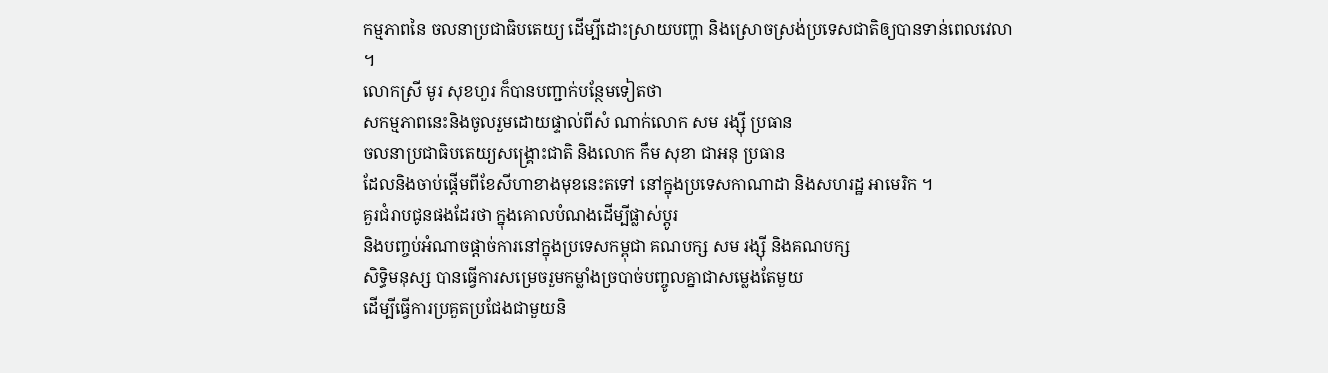កម្មភាពនៃ ចលនាប្រជាធិបតេយ្យ ដើម្បីដោះស្រាយបញ្ហា និងស្រោចស្រង់ប្រទេសជាតិឲ្យបានទាន់ពេលវេលា
។
លោកស្រី មូរ សុខហួរ ក៏បានបញ្ជាក់បន្ថែមទៀតថា
សកម្មភាពនេះនិងចូលរួមដោយផ្ទាល់ពីសំ ណាក់លោក សម រង្ស៊ី ប្រធាន
ចលនាប្រជាធិបតេយ្យសង្គ្រោះជាតិ និងលោក កឹម សុខា ជាអនុ ប្រធាន
ដែលនិងចាប់ផ្តើមពីខែសីហាខាងមុខនេះតទៅ នៅក្នុងប្រទេសកាណាដា និងសហរដ្ឋ អាមេរិក ។
គួរជំរាបជូនផងដែរថា ក្នុងគោលបំណងដើម្បីផ្លាស់ប្តូរ
និងបញ្ចប់អំណាចផ្តាច់ការនៅក្នុងប្រទេសកម្ពុជា គណបក្ស សម រង្ស៊ី និងគណបក្ស
សិទ្ធិមនុស្ស បានធ្វើការសម្រេចរួមកម្លាំងច្របាច់បញ្ចូលគ្នាជាសម្លេងតែមួយ
ដើម្បីធ្វើការប្រគួតប្រជែងជាមួយនិ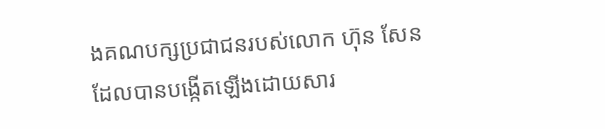ងគណបក្សប្រជាជនរបស់លោក ហ៊ុន សែន
ដែលបានបង្កើតឡើងដោយសារ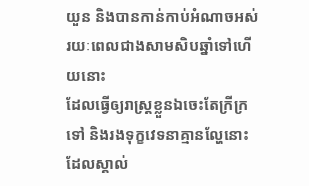យួន និងបានកាន់កាប់អំណាចអស់រយៈពេលជាងសាមសិបឆ្នាំទៅហើយនោះ
ដែលធ្វើឲ្យរាស្រ្តខ្លួនឯចេះតែក្រីក្រទៅ និងរងទុក្ខវេទនាគ្មានល្ហែនោះ ដែលស្គាល់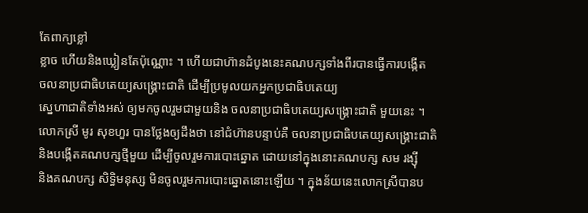តែពាក្យខ្លៅ
ខ្លាច ហើយនិងឃ្លៀនតែប៉ុណ្ណោះ ។ ហើយជាហ៊ានដំបូងនេះគណបក្សទាំងពីរបានធ្វើការបង្កើត
ចលនាប្រជាធិបតេយ្យសង្គ្រោះជាតិ ដើម្បីប្រមូលយកអ្នកប្រជាធិបតេយ្យ
ស្នេហាជាតិទាំងអស់ ឲ្យមកចូលរួមជាមួយនិង ចលនាប្រជាធិបតេយ្យសង្គ្រោះជាតិ មួយនេះ ។
លោកស្រី មូរ សុខហួរ បានថ្លែងឲ្យដឹងថា នៅជំហ៊ានបន្ទាប់គឺ ចលនាប្រជាធិបតេយ្យសង្គ្រោះជាតិ
និងបង្កើតគណបក្សថ្មីមួយ ដើម្បីចូលរួមការបោះឆ្នោត ដោយនៅក្នុងនោះគណបក្ស សម រង្ស៊ី
និងគណបក្ស សិទ្ធិមនុស្ស មិនចូលរួមការបោះឆ្នោតនោះឡើយ ។ ក្នុងន័យនេះលោកស្រីបានប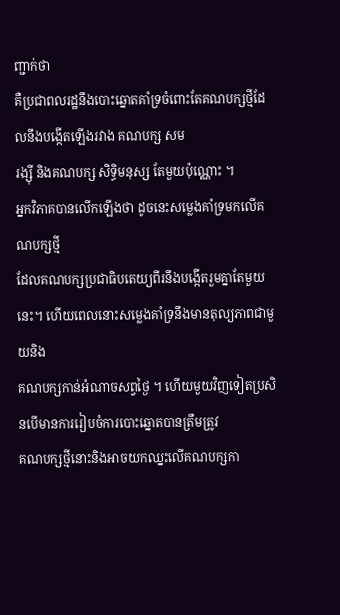ញ្ជាក់ថា
គឺប្រជាពលរដ្ឋនឹងបោះឆ្នោតគាំទ្រចំពោះតែគណបក្សថ្មីដែលនឹងបង្កើតឡើងរវាង គណបក្ស សម
រង្ស៊ី និងគណបក្ស សិទ្ធិមនុស្ស តែមួយប៉ុណ្ណោះ ។
អ្នកវិភាគបានលើកឡើងថា ដូចនេះសម្លេងគាំទ្រមកលើគណបក្សថ្មី
ដែលគណបក្សប្រជាធិបតេយ្យពីរនឹងបង្កើតរួមគ្នាតែមួយនេះ។ ហើយពេលនោះសម្លេងគាំទ្រនឹងមានតុល្យភាពជាមួយនិង
គណបក្សកាន់អំណាចសព្វថ្ងៃ ។ ហើយមួយវិញទៀតប្រសិនបើមានការរៀបចំការបោះឆ្នោតបានត្រឹមត្រូវ
គណបក្សថ្មីនោះនិងអាចយកឈ្នះលើគណបក្សកា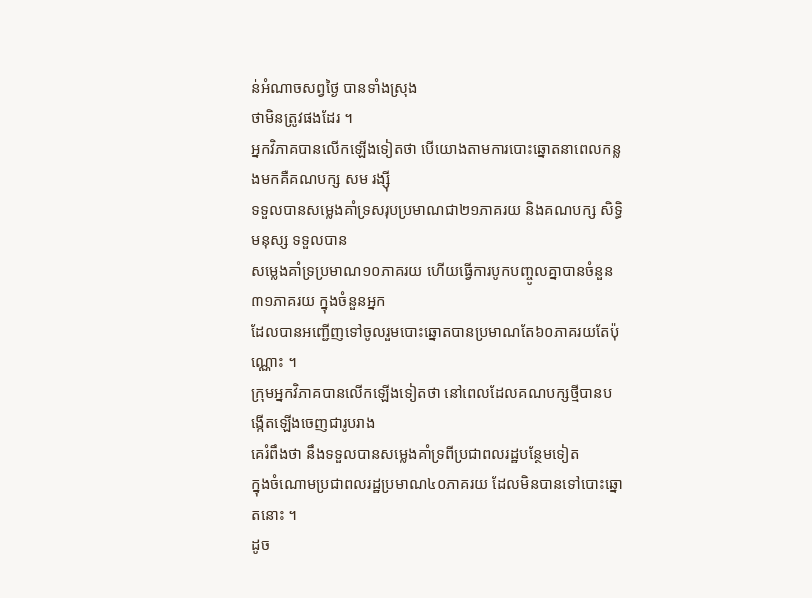ន់អំណាចសព្វថ្ងៃ បានទាំងស្រុង
ថាមិនត្រូវផងដែរ ។
អ្នកវិភាគបានលើកឡើងទៀតថា បើយោងតាមការបោះឆ្នោតនាពេលកន្លងមកគឺគណបក្ស សម រង្ស៊ី
ទទួលបានសម្លេងគាំទ្រសរុបប្រមាណជា២១ភាគរយ និងគណបក្ស សិទ្ធិមនុស្ស ទទួលបាន
សម្លេងគាំទ្រប្រមាណ១០ភាគរយ ហើយធ្វើការបូកបញ្ចូលគ្នាបានចំនួន៣១ភាគរយ ក្នុងចំនួនអ្នក
ដែលបានអញ្ជើញទៅចូលរួមបោះឆ្នោតបានប្រមាណតែ៦០ភាគរយតែប៉ុណ្ណោះ ។
ក្រុមអ្នកវិភាគបានលើកឡើងទៀតថា នៅពេលដែលគណបក្សថ្មីបានបង្កើតឡើងចេញជារូបរាង
គេរំពឹងថា នឹងទទួលបានសម្លេងគាំទ្រពីប្រជាពលរដ្ឋបន្ថែមទៀត
ក្នុងចំណោមប្រជាពលរដ្ឋប្រមាណ៤០ភាគរយ ដែលមិនបានទៅបោះឆ្នោតនោះ ។
ដូច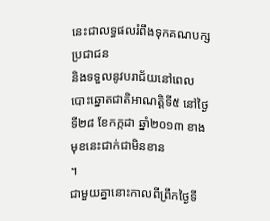នេះជាលទ្ធផលរំពឹងទុកគណបក្សប្រជាជន
និងទទួលនូវបរាជ័យនៅពេលបោះឆ្នោតជាតិអាណត្តិទី៥ នៅថ្ងៃទី២៨ ខែកក្កដា ឆ្នាំ២០១៣ ខាងមុខនេះជាក់ជាមិនខាន
។
ជាមួយគ្នានោះកាលពីព្រឹកថ្ងៃទី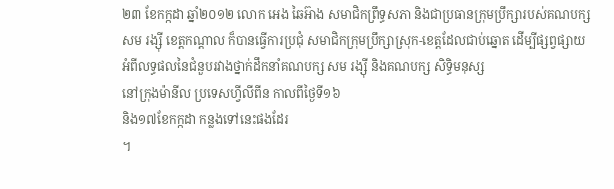២៣ ខែកក្កដា ឆ្នាំ២០១២ លោក អេង ឆៃអ៊ាង សមាជិកព្រឹទ្ធសភា និងជាប្រធានក្រុមប្រឹក្សារបស់គណបក្ស សម រង្ស៊ី ខេត្តកណ្តាល ក៏បានធ្វើការប្រជុំ សមាជិកក្រុមប្រឹក្សាស្រុក-ខេត្តដែលជាប់ឆ្នោត ដើម្បីផ្សព្វផ្សាយអំពីលទ្ធផលនៃជំនួបរវាងថ្នាក់ដឹកនាំគណបក្ស សម រង្ស៊ី និងគណបក្ស សិទ្ធិមនុស្ស
នៅក្រុងម៉ានីល ប្រទេសហ្វីលីពីន កាលពីថ្ងៃទី១៦
និង១៧ខែកក្កដា កន្លងទៅនេះផងដែរ
។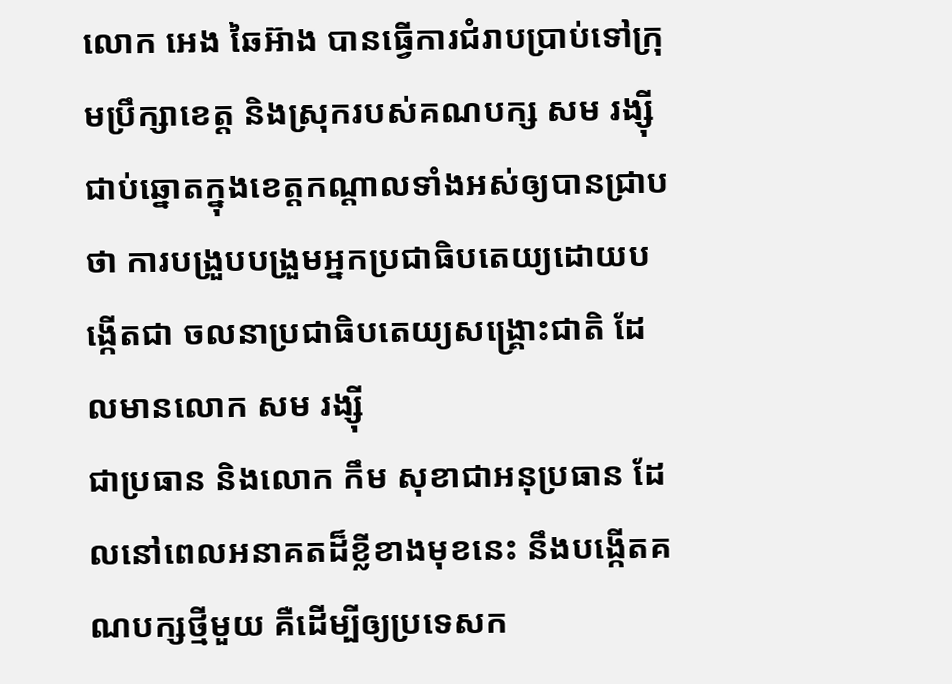លោក អេង ឆៃអ៊ាង បានធ្វើការជំរាបប្រាប់ទៅក្រុមប្រឹក្សាខេត្ត និងស្រុករបស់គណបក្ស សម រង្ស៊ី ជាប់ឆ្នោតក្នុងខេត្តកណ្តាលទាំងអស់ឲ្យបានជ្រាបថា ការបង្រួបបង្រួមអ្នកប្រជាធិបតេយ្យដោយបង្កើតជា ចលនាប្រជាធិបតេយ្យសង្គ្រោះជាតិ ដែលមានលោក សម រង្ស៊ី
ជាប្រធាន និងលោក កឹម សុខាជាអនុប្រធាន ដែលនៅពេលអនាគតដ៏ខ្លីខាងមុខនេះ នឹងបង្កើតគណបក្សថ្មីមួយ គឺដើម្បីឲ្យប្រទេសក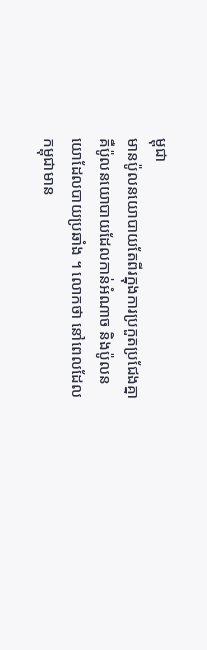ម្ពុជា
មានប៉ូលនយោបាយតែពីរក្នុងការប្រកួតប្រជែងគ្នា
គឺប៉ូលនយោបាយដែលកាន់អំណាច និងប៉ូលនយោដែលបាយប្រឆាំង ។ លោកថា នៅពេលដែលកម្ពុជាមាន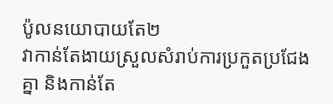ប៉ូលនយោបាយតែ២
វាកាន់តែងាយស្រួលសំរាប់ការប្រកួតប្រជែងគ្នា និងកាន់តែ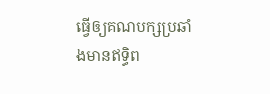ធ្វើឲ្យគណបក្សប្រឆាំងមានឥទ្ធិព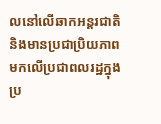លនៅលើឆាកអន្តរជាតិ និងមានប្រជាប្រិយភាពមកលើប្រជាពលរដ្ឋក្នុងប្រ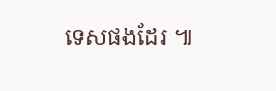ទេសផងដែរ ៕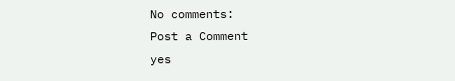No comments:
Post a Comment
yes